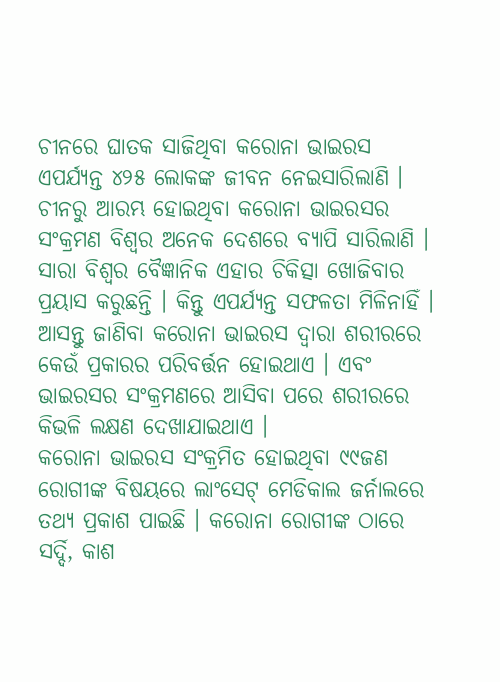ଚୀନରେ ଘାତକ ସାଜିଥିବା କରୋନା ଭାଇରସ ଏପର୍ଯ୍ୟନ୍ତ ୪୨୫ ଲୋକଙ୍କ ଜୀବନ ନେଇସାରିଲାଣି । ଚୀନରୁ ଆରମ୍ଭ ହୋଇଥିବା କରୋନା ଭାଇରସର ସଂକ୍ରମଣ ବିଶ୍ୱର ଅନେକ ଦେଶରେ ବ୍ୟାପି ସାରିଲାଣି । ସାରା ବିଶ୍ୱର ବୈଜ୍ଞାନିକ ଏହାର ଚିକିତ୍ସା ଖୋଜିବାର ପ୍ରୟାସ କରୁଛନ୍ତି । କିନ୍ତୁ ଏପର୍ଯ୍ୟନ୍ତ ସଫଳତା ମିଳିନାହିଁ ।
ଆସନ୍ତୁ ଜାଣିବା କରୋନା ଭାଇରସ ଦ୍ୱାରା ଶରୀରରେ କେଉଁ ପ୍ରକାରର ପରିବର୍ତ୍ତନ ହୋଇଥାଏ । ଏବଂ ଭାଇରସର ସଂକ୍ରମଣରେ ଆସିବା ପରେ ଶରୀରରେ କିଭଳି ଲକ୍ଷଣ ଦେଖାଯାଇଥାଏ ।
କରୋନା ଭାଇରସ ସଂକ୍ରମିତ ହୋଇଥିବା ୯୯ଜଣ ରୋଗୀଙ୍କ ବିଷୟରେ ଲାଂସେଟ୍ ମେଡିକାଲ ଜର୍ନାଲରେ ତଥ୍ୟ ପ୍ରକାଶ ପାଇଛି । କରୋନା ରୋଗୀଙ୍କ ଠାରେ ସର୍ଦ୍ଦି, କାଶ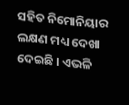ସହିତ ନିମୋନିୟାର ଲକ୍ଷଣ ମଧ୍ୟ ଦେଖା ଦେଇଛି । ଏଭଳି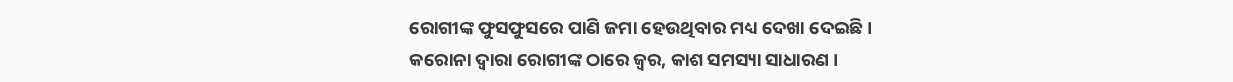ରୋଗୀଙ୍କ ଫୁସଫୁସରେ ପାଣି ଜମା ହେଉଥିବାର ମଧ୍ୟ ଦେଖା ଦେଇଛି ।
କରୋନା ଦ୍ୱାରା ରୋଗୀଙ୍କ ଠାରେ ଜ୍ୱର, କାଶ ସମସ୍ୟା ସାଧାରଣ ।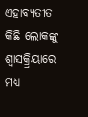ଏହାବ୍ୟତୀତ କିଛି ଲୋକଙ୍କୁ ଶ୍ୱାସକ୍ର୍ରିୟାରେ ମଧ୍ୟ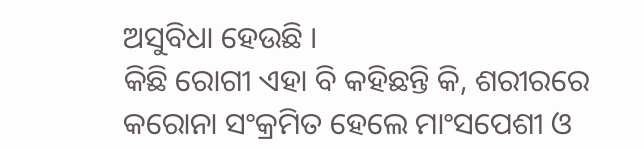ଅସୁବିଧା ହେଉଛି ।
କିଛି ରୋଗୀ ଏହା ବି କହିଛନ୍ତି କି, ଶରୀରରେ କରୋନା ସଂକ୍ରମିତ ହେଲେ ମାଂସପେଶୀ ଓ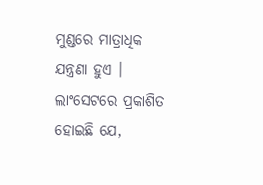ମୁଣ୍ଡରେ ମାତ୍ରାଧିକ ଯନ୍ତ୍ରଣା ହୁଏ । ଲାଂସେଟରେ ପ୍ରକାଶିତ ହୋଇଛି ଯେ,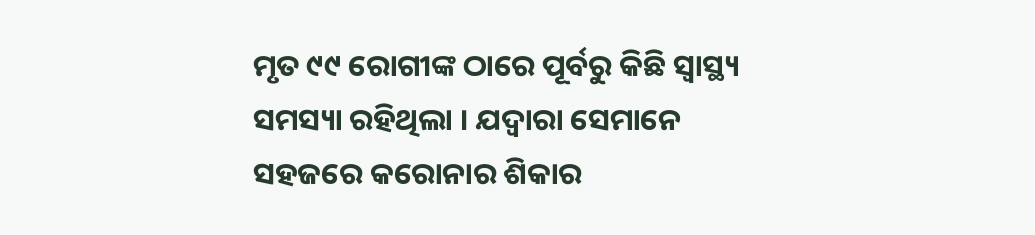ମୃତ ୯୯ ରୋଗୀଙ୍କ ଠାରେ ପୂର୍ବରୁ କିଛି ସ୍ୱାସ୍ଥ୍ୟ ସମସ୍ୟା ରହିଥିଲା । ଯଦ୍ୱାରା ସେମାନେ ସହଜରେ କରୋନାର ଶିକାର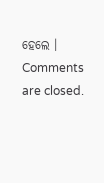ହେଲେ ।
Comments are closed.